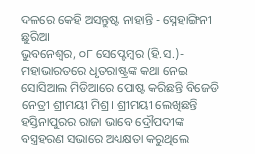ଦଳରେ କେହି ଅସନ୍ତୁଷ୍ଟ ନାହାନ୍ତି - ସ୍ନେହାଙ୍ଗିନୀ ଛୁରିଆ
ଭୁବନେଶ୍ୱର, ୦୮ ସେପ୍ଟେମ୍ବର (ହି.ସ.)- ମହାଭାରତରେ ଧୃତରାଷ୍ଟ୍ରଙ୍କ କଥା ନେଇ ସୋସିଆଲ ମିଡିଆରେ ପୋଷ୍ଟ କରିଛନ୍ତି ବିଜେଡି ନେତ୍ରୀ ଶ୍ରୀମୟୀ ମିଶ୍ର। ଶ୍ରୀମୟୀ ଲେଖିଛନ୍ତି ହସ୍ତିନାପୁରର ରାଜା ଭାବେ ଦ୍ରୌପଦୀଙ୍କ ବସ୍ତ୍ରହରଣ ସଭାରେ ଅଧ୍ୟକ୍ଷତା କରୁଥିଲେ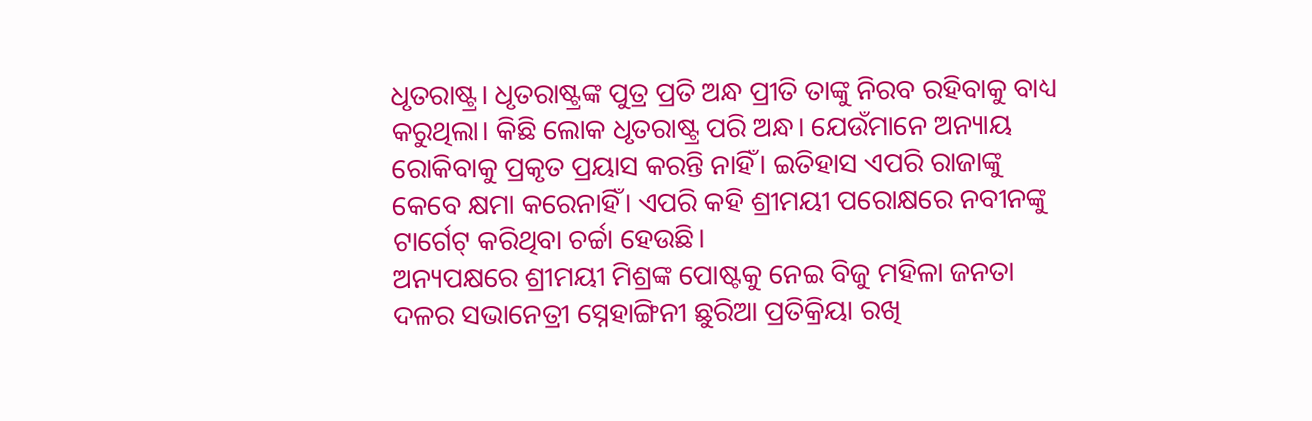ଧୃତରାଷ୍ଟ୍ର। ଧୃତରାଷ୍ଟ୍ରଙ୍କ ପୁତ୍ର ପ୍ରତି ଅନ୍ଧ ପ୍ରୀତି ତାଙ୍କୁ ନିରବ ରହିବାକୁ ବାଧ୍ୟ କରୁଥିଲା। କିଛି ଲୋକ ଧୃତରାଷ୍ଟ୍ର ପରି ଅନ୍ଧ। ଯେଉଁମାନେ ଅନ୍ୟାୟ ରୋକିବାକୁ ପ୍ରକୃତ ପ୍ରୟାସ କରନ୍ତି ନାହିଁ। ଇତିହାସ ଏପରି ରାଜାଙ୍କୁ କେବେ କ୍ଷମା କରେନାହିଁ। ଏପରି କହି ଶ୍ରୀମୟୀ ପରୋକ୍ଷରେ ନବୀନଙ୍କୁ ଟାର୍ଗେଟ୍ କରିଥିବା ଚର୍ଚ୍ଚା ହେଉଛି।
ଅନ୍ୟପକ୍ଷରେ ଶ୍ରୀମୟୀ ମିଶ୍ରଙ୍କ ପୋଷ୍ଟକୁ ନେଇ ବିଜୁ ମହିଳା ଜନତା ଦଳର ସଭାନେତ୍ରୀ ସ୍ନେହାଙ୍ଗିନୀ ଛୁରିଆ ପ୍ରତିକ୍ରିୟା ରଖି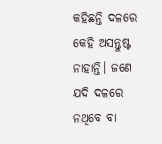କହିଛନ୍ତି ଦଳରେ କେହି ଅସନ୍ତୁଷ୍ଟ ନାହାନ୍ତି। ଜଣେ ଯଦି ଦଳରେ ନଥିବେ ବା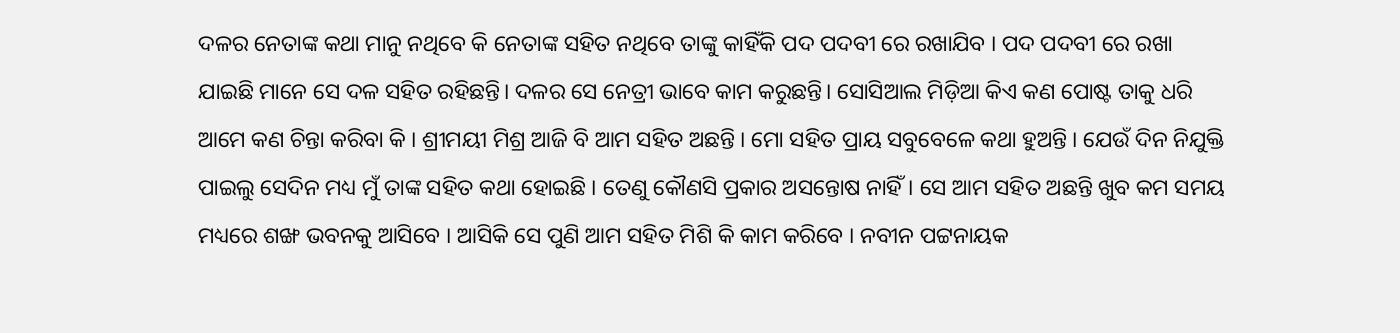ଦଳର ନେତାଙ୍କ କଥା ମାନୁ ନଥିବେ କି ନେତାଙ୍କ ସହିତ ନଥିବେ ତାଙ୍କୁ କାହିଁକି ପଦ ପଦବୀ ରେ ରଖାଯିବ । ପଦ ପଦବୀ ରେ ରଖା ଯାଇଛି ମାନେ ସେ ଦଳ ସହିତ ରହିଛନ୍ତି। ଦଳର ସେ ନେତ୍ରୀ ଭାବେ କାମ କରୁଛନ୍ତି। ସୋସିଆଲ ମିଡ଼ିଆ କିଏ କଣ ପୋଷ୍ଟ ତାକୁ ଧରି ଆମେ କଣ ଚିନ୍ତା କରିବା କି । ଶ୍ରୀମୟୀ ମିଶ୍ର ଆଜି ବି ଆମ ସହିତ ଅଛନ୍ତି । ମୋ ସହିତ ପ୍ରାୟ ସବୁବେଳେ କଥା ହୁଅନ୍ତି । ଯେଉଁ ଦିନ ନିଯୁକ୍ତି ପାଇଲୁ ସେଦିନ ମଧ୍ୟ ମୁଁ ତାଙ୍କ ସହିତ କଥା ହୋଇଛି । ତେଣୁ କୌଣସି ପ୍ରକାର ଅସନ୍ତୋଷ ନାହିଁ। ସେ ଆମ ସହିତ ଅଛନ୍ତି ଖୁବ କମ ସମୟ ମଧ୍ୟରେ ଶଙ୍ଖ ଭବନକୁ ଆସିବେ । ଆସିକି ସେ ପୁଣି ଆମ ସହିତ ମିଶି କି କାମ କରିବେ । ନବୀନ ପଟ୍ଟନାୟକ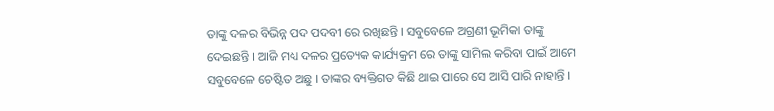ତାଙ୍କୁ ଦଳର ବିଭିନ୍ନ ପଦ ପଦବୀ ରେ ରଖିଛନ୍ତି । ସବୁବେଳେ ଅଗ୍ରଣୀ ଭୂମିକା ତାଙ୍କୁ ଦେଇଛନ୍ତି । ଆଜି ମଧ୍ୟ ଦଳର ପ୍ରତ୍ୟେକ କାର୍ଯ୍ୟକ୍ରମ ରେ ତାଙ୍କୁ ସାମିଲ କରିବା ପାଇଁ ଆମେ ସବୁବେଳେ ଚେଷ୍ଟିତ ଅଛୁ । ତାଙ୍କର ବ୍ୟକ୍ତିଗତ କିଛି ଥାଇ ପାରେ ସେ ଆସି ପାରି ନାହାନ୍ତି ।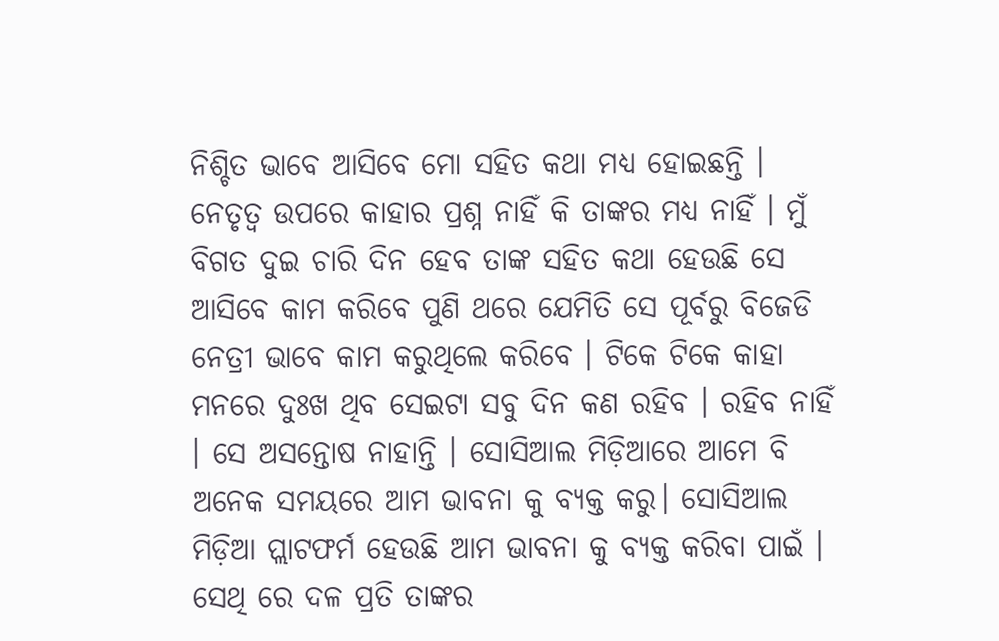ନିଶ୍ଚିତ ଭାବେ ଆସିବେ ମୋ ସହିତ କଥା ମଧ୍ୟ ହୋଇଛନ୍ତି । ନେତୃତ୍ୱ ଉପରେ କାହାର ପ୍ରଶ୍ନ ନାହିଁ କି ତାଙ୍କର ମଧ୍ୟ ନାହିଁ । ମୁଁ ବିଗତ ଦୁଇ ଚାରି ଦିନ ହେବ ତାଙ୍କ ସହିତ କଥା ହେଉଛି ସେ ଆସିବେ କାମ କରିବେ ପୁଣି ଥରେ ଯେମିତି ସେ ପୂର୍ବରୁ ବିଜେଡି ନେତ୍ରୀ ଭାବେ କାମ କରୁଥିଲେ କରିବେ । ଟିକେ ଟିକେ କାହା ମନରେ ଦୁଃଖ ଥିବ ସେଇଟା ସବୁ ଦିନ କଣ ରହିବ । ରହିବ ନାହିଁ । ସେ ଅସନ୍ତୋଷ ନାହାନ୍ତି । ସୋସିଆଲ ମିଡ଼ିଆରେ ଆମେ ବି ଅନେକ ସମୟରେ ଆମ ଭାବନା କୁ ବ୍ୟକ୍ତ କରୁ। ସୋସିଆଲ ମିଡ଼ିଆ ପ୍ଲାଟଫର୍ମ ହେଉଛି ଆମ ଭାବନା କୁ ବ୍ୟକ୍ତ କରିବା ପାଇଁ । ସେଥି ରେ ଦଳ ପ୍ରତି ତାଙ୍କର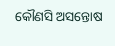କୌଣସି ଅସନ୍ତୋଷ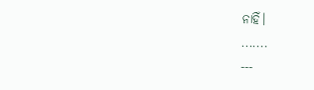ନାହିଁ।
.......
---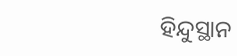ହିନ୍ଦୁସ୍ଥାନ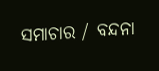ସମାଚାର / ବନ୍ଦନା